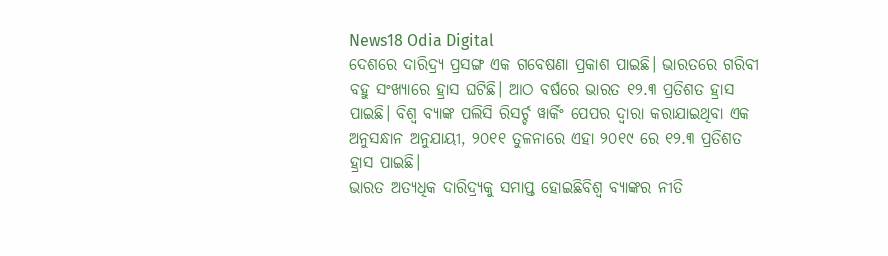News18 Odia Digital
ଦେଶରେ ଦାରିଦ୍ର୍ୟ ପ୍ରସଙ୍ଗ ଏକ ଗବେଷଣା ପ୍ରକାଶ ପାଇଛି। ଭାରତରେ ଗରିବୀ ବହୁ ସଂଖ୍ୟାରେ ହ୍ରାସ ଘଟିଛି। ଆଠ ବର୍ଷରେ ଭାରତ ୧୨.୩ ପ୍ରତିଶତ ହ୍ରାସ ପାଇଛି। ବିଶ୍ୱ ବ୍ୟାଙ୍କ ପଲିସି ରିସର୍ଚ୍ଚ ୱାର୍କିଂ ପେପର ଦ୍ୱାରା କରାଯାଇଥିବା ଏକ ଅନୁସନ୍ଧାନ ଅନୁଯାୟୀ, ୨୦୧୧ ତୁଳନାରେ ଏହା ୨୦୧୯ ରେ ୧୨.୩ ପ୍ରତିଶତ ହ୍ରାସ ପାଇଛି।
ଭାରତ ଅତ୍ୟଧିକ ଦାରିଦ୍ର୍ୟକୁ ସମାପ୍ତ ହୋଇଛିବିଶ୍ୱ ବ୍ୟାଙ୍କର ନୀତି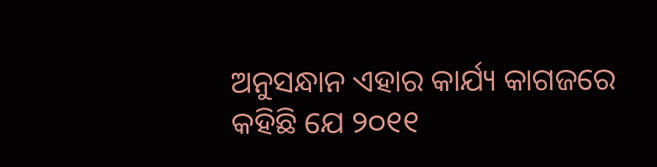ଅନୁସନ୍ଧାନ ଏହାର କାର୍ଯ୍ୟ କାଗଜରେ କହିଛି ଯେ ୨୦୧୧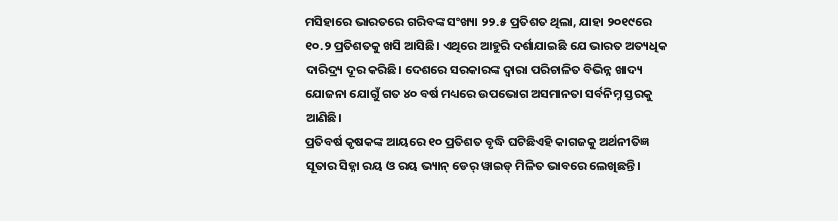ମସିହାରେ ଭାରତରେ ଗରିବଙ୍କ ସଂଖ୍ୟା ୨୨.୫ ପ୍ରତିଶତ ଥିଲା, ଯାହା ୨୦୧୯ରେ ୧୦.୨ ପ୍ରତିଶତକୁ ଖସି ଆସିଛି। ଏଥିରେ ଆହୁରି ଦର୍ଶାଯାଇଛି ଯେ ଭାରତ ଅତ୍ୟଧିକ ଦାରିଦ୍ର୍ୟ ଦୂର କରିଛି। ଦେଶରେ ସରକାରଙ୍କ ଦ୍ୱାରା ପରିଚାଳିତ ବିଭିନ୍ନ ଖାଦ୍ୟ ଯୋଜନା ଯୋଗୁଁ ଗତ ୪୦ ବର୍ଷ ମଧ୍ୟରେ ଉପଭୋଗ ଅସମାନତା ସର୍ବନିମ୍ନ ସ୍ତରକୁ ଆଣିଛି।
ପ୍ରତିବର୍ଷ କୃଷକଙ୍କ ଆୟରେ ୧୦ ପ୍ରତିଶତ ବୃଦ୍ଧି ଘଟିଛିଏହି କାଗଜକୁ ଅର୍ଥନୀତିଜ୍ଞ ସୂତାର ସିହ୍ନା ରୟ ଓ ରୟ ଭ୍ୟାନ୍ ଡେର୍ ୱାଇଡ୍ ମିଳିତ ଭାବରେ ଲେଖିଛନ୍ତି।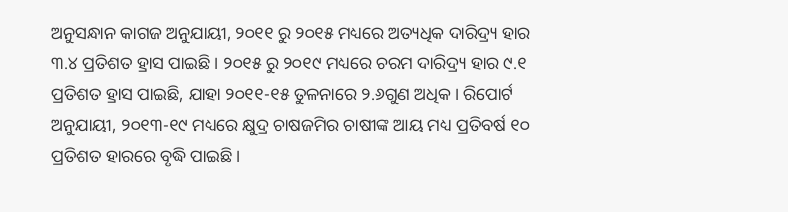ଅନୁସନ୍ଧାନ କାଗଜ ଅନୁଯାୟୀ, ୨୦୧୧ ରୁ ୨୦୧୫ ମଧ୍ୟରେ ଅତ୍ୟଧିକ ଦାରିଦ୍ର୍ୟ ହାର ୩.୪ ପ୍ରତିଶତ ହ୍ରାସ ପାଇଛି। ୨୦୧୫ ରୁ ୨୦୧୯ ମଧ୍ୟରେ ଚରମ ଦାରିଦ୍ର୍ୟ ହାର ୯.୧ ପ୍ରତିଶତ ହ୍ରାସ ପାଇଛି, ଯାହା ୨୦୧୧-୧୫ ତୁଳନାରେ ୨.୬ଗୁଣ ଅଧିକ। ରିପୋର୍ଟ ଅନୁଯାୟୀ, ୨୦୧୩-୧୯ ମଧ୍ୟରେ କ୍ଷୁଦ୍ର ଚାଷଜମିର ଚାଷୀଙ୍କ ଆୟ ମଧ୍ୟ ପ୍ରତିବର୍ଷ ୧୦ ପ୍ରତିଶତ ହାରରେ ବୃଦ୍ଧି ପାଇଛି।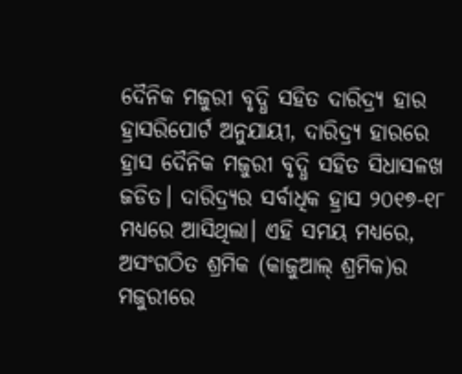ଦୈନିକ ମଜୁରୀ ବୃଦ୍ଧି ସହିତ ଦାରିଦ୍ର୍ୟ ହାର ହ୍ରାସରିପୋର୍ଟ ଅନୁଯାୟୀ, ଦାରିଦ୍ର୍ୟ ହାରରେ ହ୍ରାସ ଦୈନିକ ମଜୁରୀ ବୃଦ୍ଧି ସହିତ ସିଧାସଳଖ ଜଡିତ। ଦାରିଦ୍ର୍ୟର ସର୍ବାଧିକ ହ୍ରାସ ୨୦୧୭-୧୮ ମଧ୍ୟରେ ଆସିଥିଲା। ଏହି ସମୟ ମଧ୍ୟରେ, ଅସଂଗଠିତ ଶ୍ରମିକ (କାଜୁଆଲ୍ ଶ୍ରମିକ)ର ମଜୁରୀରେ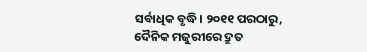ସର୍ବାଧିକ ବୃଦ୍ଧି। ୨୦୧୧ ପରଠାରୁ, ଦୈନିକ ମଜୁରୀରେ ଦ୍ରୁତ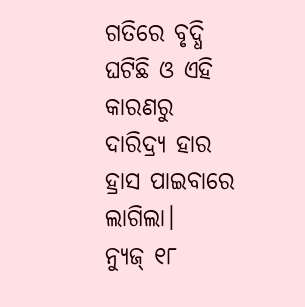ଗତିରେ ବୃଦ୍ଧି ଘଟିଛି ଓ ଏହି କାରଣରୁ ଦାରିଦ୍ର୍ୟ ହାର ହ୍ରାସ ପାଇବାରେ ଲାଗିଲା।
ନ୍ୟୁଜ୍ ୧୮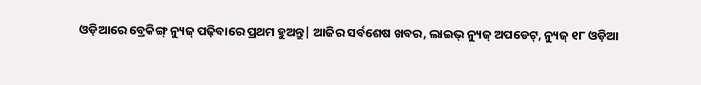ଓଡ଼ିଆରେ ବ୍ରେକିଙ୍ଗ୍ ନ୍ୟୁଜ୍ ପଢ଼ିବାରେ ପ୍ରଥମ ହୁଅନ୍ତୁ| ଆଜିର ସର୍ବଶେଷ ଖବର, ଲାଇଭ୍ ନ୍ୟୁଜ୍ ଅପଡେଟ୍, ନ୍ୟୁଜ୍ ୧୮ ଓଡ଼ିଆ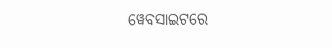ୱେବସାଇଟରେ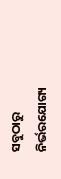ସବୁଠାରୁ ନିର୍ଭରଯୋଗ୍ୟ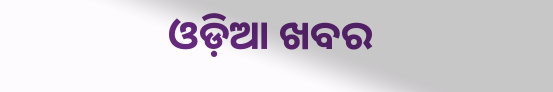ଓଡ଼ିଆ ଖବର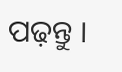ପଢ଼ନ୍ତୁ ।